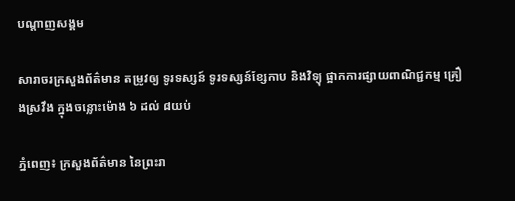បណ្តាញសង្គម

សារាចរក្រសួងព័ត៌មាន តម្រូវឲ្យ ទូរទស្សន៍ ទូរទស្សន៍ខ្សែកាប និងវិទ្យុ ផ្អាកការផ្សាយពាណិជ្ជកម្ម គ្រឿងស្រវឹង ក្នុងចន្លោះម៉ោង ៦ ដល់ ៨យប់

ភ្នំពេញ៖ ក្រសួងព័ត៌មាន នៃព្រះរា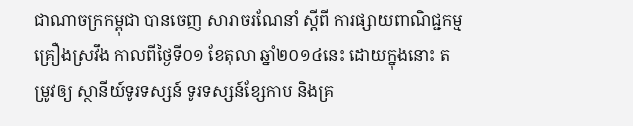ជាណាចក្រកម្ពុជា បានចេញ សារាចរណែនាំ ស្តីពី ការផ្សាយពាណិជ្ជកម្ម គ្រឿងស្រវឹង កាលពីថ្ងៃទី០១ ខែតុលា ឆ្នាំ២០១៤នេះ ដោយក្នុងនោះ តម្រូវឲ្យ ស្ថានីយ៍ទូរទស្សន៍ ទូរទស្សន៍ខ្សែកាប និងគ្រ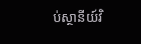ប់ស្ថានីយ៍វិ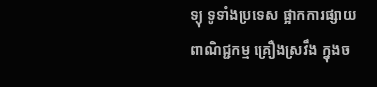ទ្យុ ទូទាំងប្រទេស ផ្អាកការផ្សាយ ពាណិជ្ជកម្ម គ្រឿងស្រវឹង ក្នុងច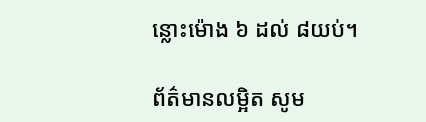ន្លោះម៉ោង ៦ ដល់ ៨យប់។

ព័ត៌មានលម្អិត សូម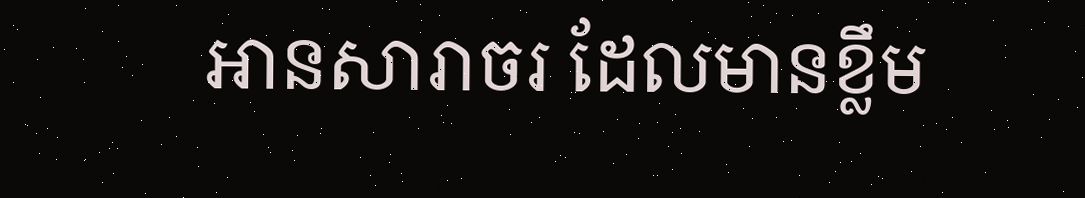អានសារាចរ ដែលមានខ្លឹម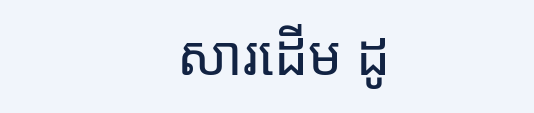សារដើម ដូ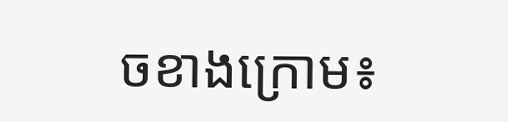ចខាងក្រោម៖